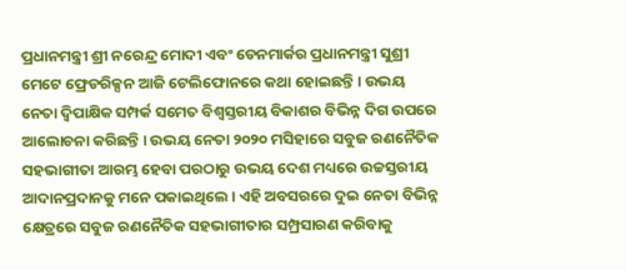ପ୍ରଧାନମନ୍ତ୍ରୀ ଶ୍ରୀ ନରେନ୍ଦ୍ର ମୋଦୀ ଏବଂ ଡେନମାର୍କର ପ୍ରଧାନମନ୍ତ୍ରୀ ସୁଶ୍ରୀ ମେଟେ ଫ୍ରେଡରିକ୍ସନ ଆଜି ଟେଲିଫୋନରେ କଥା ହୋଇଛନ୍ତି । ଉଭୟ ନେତା ଦ୍ୱିପାକ୍ଷିକ ସମ୍ପର୍କ ସମେତ ବିଶ୍ୱସ୍ତରୀୟ ବିକାଶର ବିଭିନ୍ନ ଦିଗ ଉପରେ ଆଲୋଚନା କରିଛନ୍ତି । ଉଭୟ ନେତା ୨୦୨୦ ମସିହାରେ ସବୁଜ ରଣନୈତିକ ସହଭାଗୀତା ଆରମ୍ଭ ହେବା ପରଠାରୁ ଉଭୟ ଦେଶ ମଧ୍ୟରେ ଉଚ୍ଚସ୍ତରୀୟ ଆଦାନପ୍ରଦାନକୁ ମନେ ପକାଇଥିଲେ । ଏହି ଅବସରରେ ଦୁଇ ନେତା ବିଭିନ୍ନ କ୍ଷେତ୍ରରେ ସବୁଜ ରଣନୈତିକ ସହଭାଗୀତାର ସମ୍ପ୍ରସାରଣ କରିବାକୁ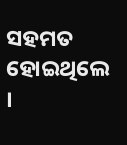ସହମତ ହୋଇଥିଲେ ।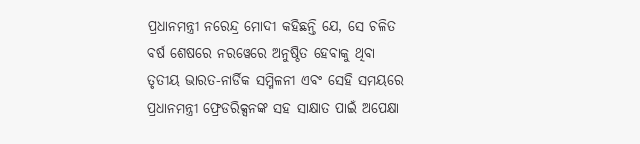ପ୍ରଧାନମନ୍ତ୍ରୀ ନରେନ୍ଦ୍ର ମୋଦୀ କହିଛନ୍ତି ଯେ, ସେ ଚଳିତ ବର୍ଷ ଶେଷରେ ନରୱେରେ ଅନୁଷ୍ଠିତ ହେବାକୁ ଥିବା ତୃତୀୟ ଭାରତ-ନାର୍ଡିକ ସମ୍ମିଳନୀ ଏବଂ ସେହି ସମୟରେ ପ୍ରଧାନମନ୍ତ୍ରୀ ଫ୍ରେଡରିକ୍ସନଙ୍କ ସହ ସାକ୍ଷାତ ପାଇଁ ଅପେକ୍ଷା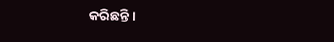କରିଛନ୍ତି ।